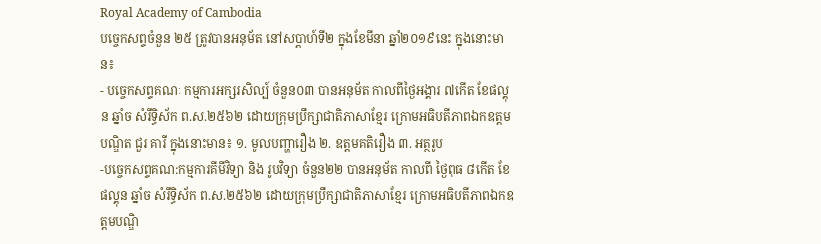Royal Academy of Cambodia
បច្ចេកសព្ទចំនួន ២៥ ត្រូវបានអនុម័ត នៅសប្តាហ៍ទី២ ក្នុងខែមីនា ឆ្នាំ២០១៩នេះ ក្នុងនោះមាន៖
- បច្ចេកសព្ទគណៈ កម្មការអក្សរសិល្ប៍ ចំនួន០៣ បានអនុម័ត កាលពីថ្ងៃអង្គារ ៧កើត ខែផល្គុន ឆ្នាំច សំរឹទ្ធិស័ក ព.ស.២៥៦២ ដោយក្រុមប្រឹក្សាជាតិភាសាខ្មែរ ក្រោមអធិបតីភាពឯកឧត្តមបណ្ឌិត ជួរ គារី ក្នុងនោះមាន៖ ១. មូលបញ្ហារឿង ២. ឧត្តមគតិរឿង ៣. អត្ថរូប
-បច្ចេកសព្ទគណ:កម្មការគីមីវិទ្យា និង រូបវិទ្យា ចំនួន២២ បានអនុម័ត កាលពី ថ្ងៃពុធ ៨កើត ខែផល្គុន ឆ្នាំច សំរឹទ្ធិស័ក ព.ស.២៥៦២ ដោយក្រុមប្រឹក្សាជាតិភាសាខ្មែរ ក្រោមអធិបតីភាពឯកឧត្តមបណ្ឌិ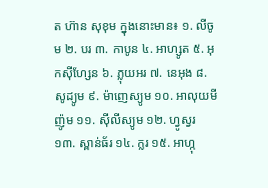ត ហ៊ាន សុខុម ក្នុងនោះមាន៖ ១. លីចូម ២. បរ ៣. កាបូន ៤. អាហ្សូត ៥. អុកស៊ីហ្សែន ៦. ភ្លុយអរ ៧. នេអុង ៨. សូដ្យូម ៩. ម៉ាញេស្យូម ១០. អាលុយមីញ៉ូម ១១. ស៊ីលីស្យូម ១២. ហ្វូស្វរ ១៣. ស្ពាន់ធ័រ ១៤. ក្លរ ១៥. អាហ្កុ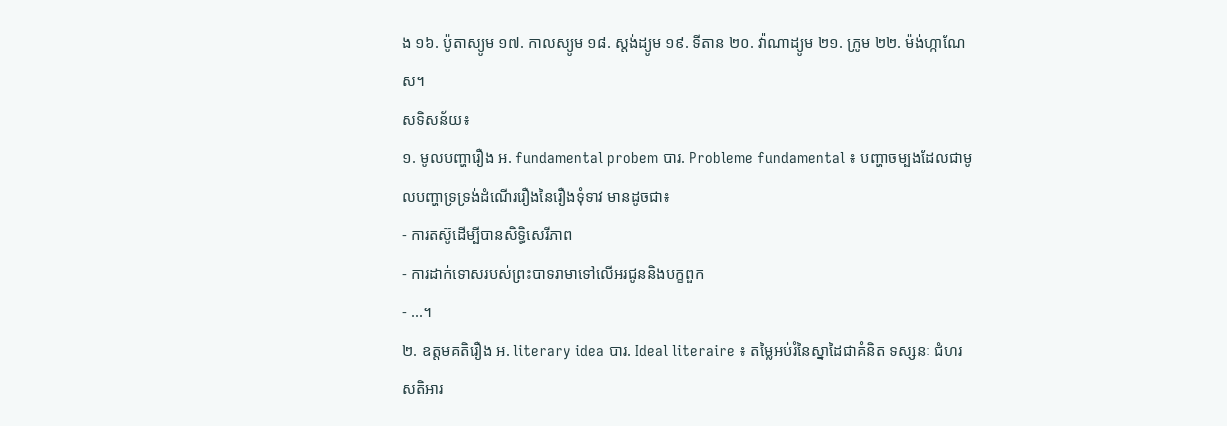ង ១៦. ប៉ូតាស្យូម ១៧. កាលស្យូម ១៨. ស្តង់ដ្យូម ១៩. ទីតាន ២០. វ៉ាណាដ្យូម ២១. ក្រូម ២២. ម៉ង់ហ្កាណែស។
សទិសន័យ៖
១. មូលបញ្ហារឿង អ. fundamental probem បារ. Probleme fundamental ៖ បញ្ហាចម្បងដែលជាមូលបញ្ហាទ្រទ្រង់ដំណើររឿងនៃរឿងទុំទាវ មានដូចជា៖
- ការតស៊ូដើម្បីបានសិទ្ធិសេរីភាព
- ការដាក់ទោសរបស់ព្រះបាទរាមាទៅលើអរជូននិងបក្ខពួក
- ...។
២. ឧត្តមគតិរឿង អ. literary idea បារ. Ideal literaire ៖ តម្លៃអប់រំនៃស្នាដៃជាគំនិត ទស្សនៈ ជំហរ សតិអារ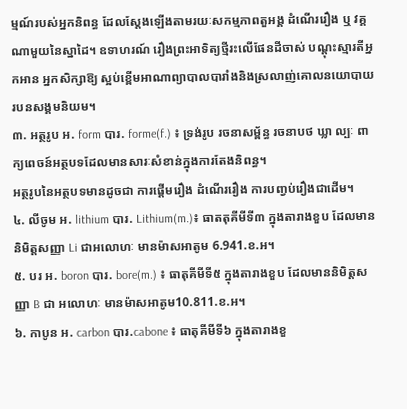ម្មណ៍របស់អ្នកនិពន្ធ ដែលស្តែងឡើងតាមរយៈសកម្មភាពតួអង្គ ដំណើររឿង ឬ វគ្គណាមួយនៃស្នាដៃ។ ឧទាហរណ៍ រឿងព្រះអាទិត្យថ្មីរះលើផែនដីចាស់ បណ្តុះស្មារតីអ្នកអាន អ្នកសិក្សាឱ្យ ស្អប់ខ្ពើមអាណាព្យាបាលបារាំងនិងស្រលាញ់គោលនយោបាយរបនសង្គមនិយម។
៣. អត្ថរូប អ. form បារ. forme(f.) ៖ ទ្រង់រូប រចនាសម្ព័ន្ធ រចនាបថ ឃ្លា ល្បៈ ពាក្យពេចន៍អត្ថបទដែលមានសារៈសំខាន់ក្នុងការតែងនិពន្ធ។
អត្ថរូបនៃអត្ថបទមានដូចជា ការផ្តើមរឿង ដំណើររឿង ការបញ្វប់រឿងជាដើម។
៤. លីចូម អ. lithium បារ. Lithium(m.)៖ ធាតតុគីមីទី៣ ក្នុងតារាងខួប ដែលមាននិមិត្តសញ្ញា Li ជាអលោហៈ មានម៉ាសអាតូម 6.941.ខ.អ។
៥. បរ អ. boron បារ. bore(m.) ៖ ធាតុគីមីទី៥ ក្នុងតារាងខួប ដែលមាននិមិត្តសញ្ញា B ជា អលោហៈ មានម៉ាសអាតូម10.811.ខ.អ។
៦. កាបូន អ. carbon បារ.cabone ៖ ធាតុគីមីទី៦ ក្នុងតារាងខួ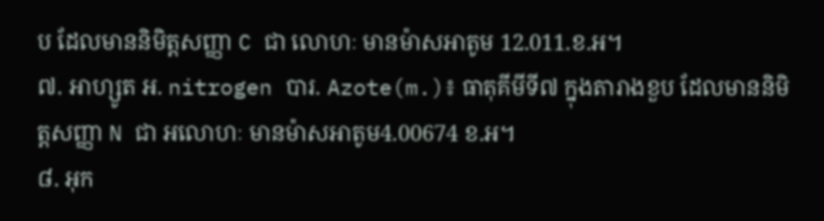ប ដែលមាននិមិត្តសញ្ញា C ជា លោហៈ មានម៉ាសអាតូម 12.011.ខ.អ។
៧. អាហ្សូត អ. nitrogen បារ. Azote(m.)៖ ធាតុគីមីទី៧ ក្នុងតារាងខួប ដែលមាននិមិត្តសញ្ញា N ជា អលោហៈ មានម៉ាសអាតូម4.00674 ខ.អ។
៨. អុក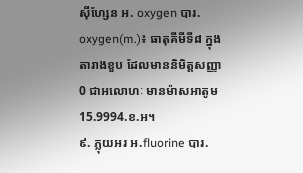ស៊ីហ្សែន អ. oxygen បារ. oxygen(m.)៖ ធាតុគីមីទី៨ ក្នុងតារាងខួប ដែលមាននិមិត្តសញ្ញា 0 ជាអលោហៈ មានម៉ាសអាតូម 15.9994.ខ.អ។
៩. ភ្លុយអរ អ.fluorine បារ.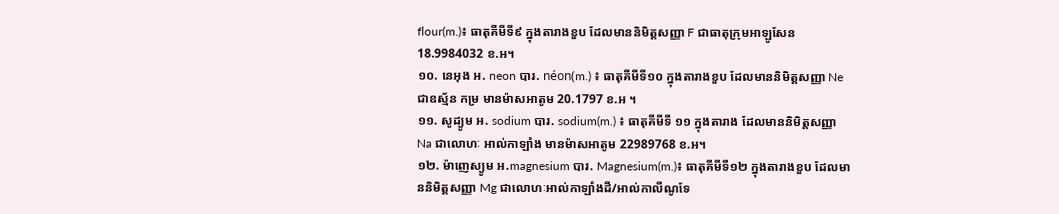flour(m.)៖ ធាតុគីមីទី៩ ក្នុងតារាងខួប ដែលមាននិមិត្តសញ្ញា F ជាធាតុក្រុមអាឡូសែន 18.9984032 ខ.អ។
១០. នេអុង អ. neon បារ. néon(m.) ៖ ធាតុគីមីទី១០ ក្នុងតារាងខួប ដែលមាននិមិត្តសញ្ញា Ne ជាឧស្ម័ន កម្រ មានម៉ាសអាតូម 20.1797 ខ.អ ។
១១. សូដ្យូម អ. sodium បារ. sodium(m.) ៖ ធាតុគីមីទី ១១ ក្នុងតារាង ដែលមាននិមិត្តសញ្ញា Na ជាលោហៈ អាល់កាឡាំង មានម៉ាសអាតូម 22989768 ខ.អ។
១២. ម៉ាញេស្យូម អ.magnesium បារ. Magnesium(m.)៖ ធាតុគីមីទី១២ ក្នុងតារាងខួប ដែលមាននិមិត្តសញ្ញា Mg ជាលោហៈអាល់កាឡាំងដី/អាល់កាលីណូទែ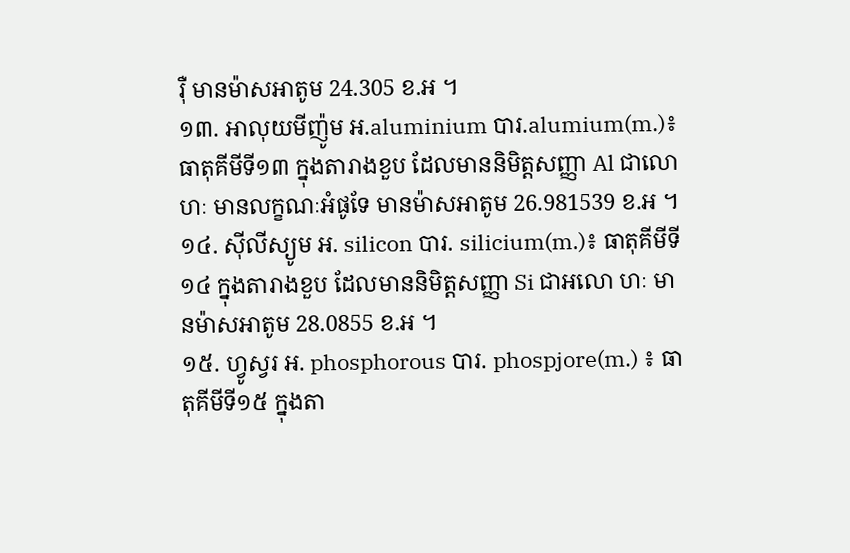រ៉ឺ មានម៉ាសអាតូម 24.305 ខ.អ ។
១៣. អាលុយមីញ៉ូម អ.aluminium បារ.alumium(m.)៖ ធាតុគីមីទី១៣ ក្នុងតារាងខួប ដែលមាននិមិត្តសញ្ញា Al ជាលោហៈ មានលក្ខណៈអំផូទែ មានម៉ាសអាតូម 26.981539 ខ.អ ។
១៤. ស៊ីលីស្យូម អ. silicon បារ. silicium(m.)៖ ធាតុគីមីទី១៤ ក្នុងតារាងខួប ដែលមាននិមិត្តសញ្ញា Si ជាអលោ ហៈ មានម៉ាសអាតូម 28.0855 ខ.អ ។
១៥. ហ្វូស្វរ អ. phosphorous បារ. phospjore(m.) ៖ ធាតុគីមីទី១៥ ក្នុងតា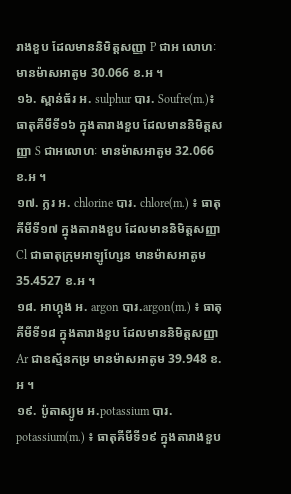រាងខួប ដែលមាននិមិត្តសញ្ញា P ជាអ លោហៈ មានម៉ាសអាតូម 30.066 ខ.អ ។
១៦. ស្ពាន់ធ័រ អ. sulphur បារ. Soufre(m.)៖ ធាតុគីមីទី១៦ ក្នុងតារាងខួប ដែលមាននិមិត្តសញ្ញា S ជាអលោហៈ មានម៉ាសអាតូម 32.066 ខ.អ ។
១៧. ក្លរ អ. chlorine បារ. chlore(m.) ៖ ធាតុគីមីទី១៧ ក្នុងតារាងខួប ដែលមាននិមិត្តសញ្ញា Cl ជាធាតុក្រុមអាឡូហ្សែន មានម៉ាសអាតូម 35.4527 ខ.អ ។
១៨. អាហ្កុង អ. argon បារ.argon(m.) ៖ ធាតុគីមីទី១៨ ក្នុងតារាងខួប ដែលមាននិមិត្តសញ្ញា Ar ជាឧស្ម័នកម្រ មានម៉ាសអាតូម 39.948 ខ.អ ។
១៩. ប៉ូតាស្យូម អ.potassium បារ. potassium(m.) ៖ ធាតុគីមីទី១៩ ក្នុងតារាងខួប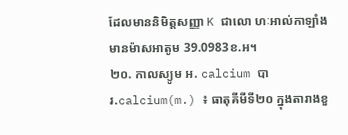ដែលមាននិមិត្តសញ្ញា K ជាលោ ហៈអាល់កាឡាំង មានម៉ាសអាតូម 39.0983ខ.អ។
២០. កាលស្យូម អ. calcium បារ.calcium(m.) ៖ ធាតុគីមីទី២០ ក្នុងតារាងខួ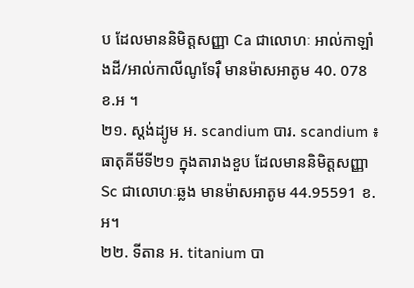ប ដែលមាននិមិត្តសញ្ញា Ca ជាលោហៈ អាល់កាឡាំងដី/អាល់កាលីណូទែរ៉ឺ មានម៉ាសអាតូម 40. 078 ខ.អ ។
២១. ស្តង់ដ្យូម អ. scandium បារ. scandium ៖ ធាតុគីមីទី២១ ក្នុងតារាងខួប ដែលមាននិមិត្តសញ្ញា Sc ជាលោហៈឆ្លង មានម៉ាសអាតូម 44.95591 ខ.អ។
២២. ទីតាន អ. titanium បា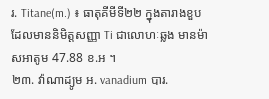រ. Titane(m.) ៖ ធាតុគីមីទី២២ ក្នុងតារាងខួប ដែលមាននិមិត្តសញ្ញា Ti ជាលោហៈឆ្លង មានម៉ាសអាតូម 47.88 ខ.អ ។
២៣. វ៉ាណាដ្យូម អ. vanadium បារ.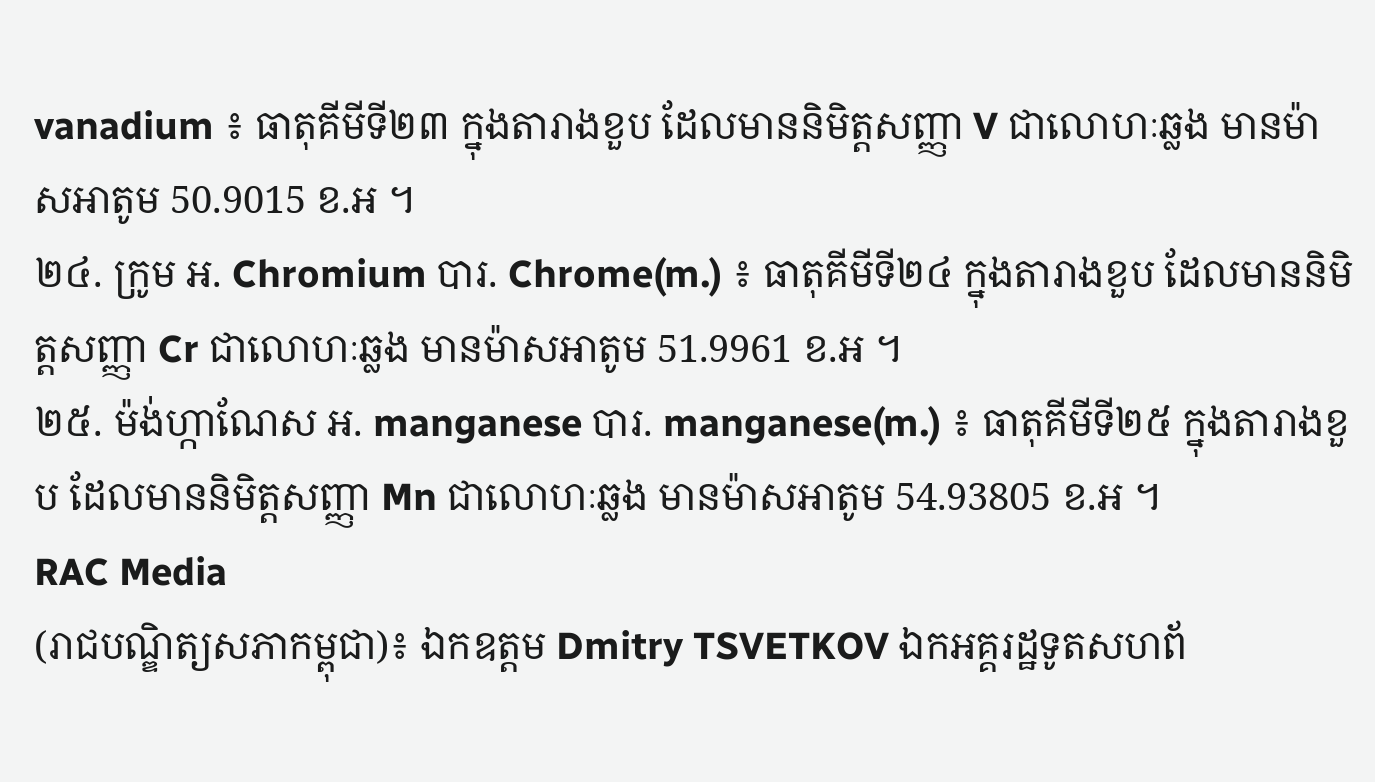vanadium ៖ ធាតុគីមីទី២៣ ក្នុងតារាងខួប ដែលមាននិមិត្តសញ្ញា V ជាលោហៈឆ្លង មានម៉ាសអាតូម 50.9015 ខ.អ ។
២៤. ក្រូម អ. Chromium បារ. Chrome(m.) ៖ ធាតុគីមីទី២៤ ក្នុងតារាងខួប ដែលមាននិមិត្តសញ្ញា Cr ជាលោហៈឆ្លង មានម៉ាសអាតូម 51.9961 ខ.អ ។
២៥. ម៉ង់ហ្កាណែស អ. manganese បារ. manganese(m.) ៖ ធាតុគីមីទី២៥ ក្នុងតារាងខួប ដែលមាននិមិត្តសញ្ញា Mn ជាលោហៈឆ្លង មានម៉ាសអាតូម 54.93805 ខ.អ ។
RAC Media
(រាជបណ្ឌិត្យសភាកម្ពុជា)៖ ឯកឧត្តម Dmitry TSVETKOV ឯកអគ្គរដ្ឋទូតសហព័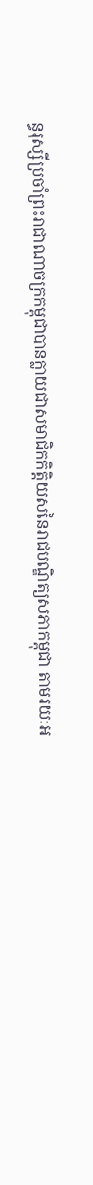ន្ធរុស្សីប្រចាំព្រះរាជាណាចក្រកម្ពុជាបានក្លាយជាសមាជិកកិត្តិយសនៃរាជបណ្ឌិត្យសភាកម្ពុជា តាមរយៈអ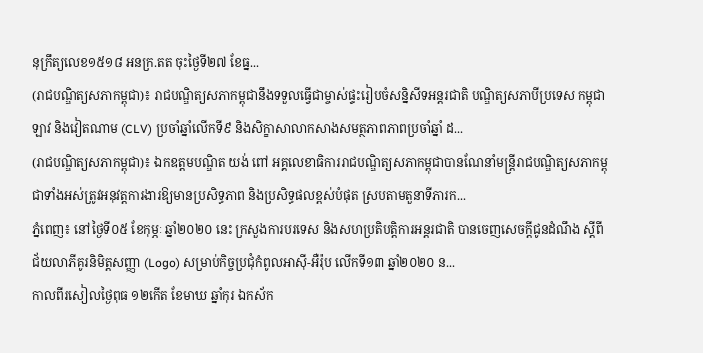នុក្រឹត្យលេខ១៥១៨ អនក្រ.តត ចុះថ្ងៃទី២៧ ខែធ្ន...
(រាជបណ្ឌិត្យសភាកម្ពុជា)៖ រាជបណ្ឌិត្យសភាកម្ពុជានឹងទទួលធ្វើជាម្ចាស់ផ្ទះរៀបចំសន្និសីទអន្តរជាតិ បណ្ឌិត្យសភាបីប្រទេស កម្ពុជា ឡាវ និងវៀតណាម (CLV) ប្រចាំឆ្នាំលើកទី៩ និងសិក្ខាសាលាកសាងសមត្ថភាពភាពប្រចាំឆ្នាំ ដ...
(រាជបណ្ឌិត្យសភាកម្ពុជា)៖ ឯកឧត្តមបណ្ឌិត យង់ ពៅ អគ្គលេខាធិការរាជបណ្ឌិត្យសភាកម្ពុជាបានណែនាំមន្ត្រីរាជបណ្ឌិត្យសភាកម្ពុជាទាំងអស់ត្រូវអនុវត្តការងារឱ្យមានប្រសិទ្ធភាព និងប្រសិទ្ធផលខ្ពស់បំផុត ស្របតាមតួនាទីភារក...
ភ្នំពេញ៖ នៅថ្ងៃទី០៥ ខែកុម្ភៈ ឆ្នាំ២០២០ នេះ ក្រសួងការបរទេស និងសហប្រតិបត្តិការអន្តរជាតិ បានចេញសេចក្ដីជូនដំណឹង ស្ដីពី ជ័យលាភីគូរនិមិត្តសញ្ញា (Logo) សម្រាប់កិច្ចប្រជុំកំពូលអាស៊ី-អឺរ៉ុប លើកទី១៣ ឆ្នាំ២០២០ ន...
កាលពីរសៀលថ្ងៃពុធ ១២កើត ខែមាឃ ឆ្នាំកុរ ឯកស័ក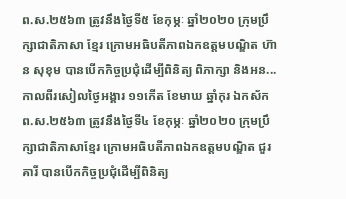ព.ស.២៥៦៣ ត្រូវនឹងថ្ងៃទី៥ ខែកុម្ភៈ ឆ្នាំ២០២០ ក្រុមប្រឹក្សាជាតិភាសា ខ្មែរ ក្រោមអធិបតីភាពឯកឧត្តមបណ្ឌិត ហ៊ាន សុខុម បានបើកកិច្ចប្រជុំដើម្បីពិនិត្យ ពិភាក្សា និងអន...
កាលពីរសៀលថ្ងៃអង្គារ ១១កើត ខែមាឃ ឆ្នាំកុរ ឯកស័ក ព.ស.២៥៦៣ ត្រូវនឹងថ្ងៃទី៤ ខែកុម្ភៈ ឆ្នាំ២០២០ ក្រុមប្រឹក្សាជាតិភាសាខ្មែរ ក្រោមអធិបតីភាពឯកឧត្តមបណ្ឌិត ជួរ គារី បានបើកកិច្ចប្រជុំដើម្បីពិនិត្យ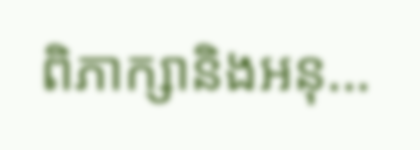ពិភាក្សានិងអនុ...